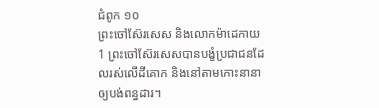ជំពូក ១០
ព្រះចៅស៊ែរសេស និងលោកម៉ាដេកាយ
1 ព្រះចៅស៊ែរសេសបានបង្ខំប្រជាជនដែលរស់លើដីគោក និងនៅតាមកោះនានា ឲ្យបង់ពន្ធដារ។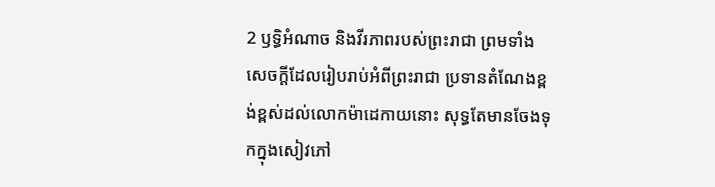2 ឫទ្ធិអំណាច និងវីរភាពរបស់ព្រះរាជា ព្រមទាំងសេចក្ដីដែលរៀបរាប់អំពីព្រះរាជា ប្រទានតំណែងខ្ពង់ខ្ពស់ដល់លោកម៉ាដេកាយនោះ សុទ្ធតែមានចែងទុកក្នុងសៀវភៅ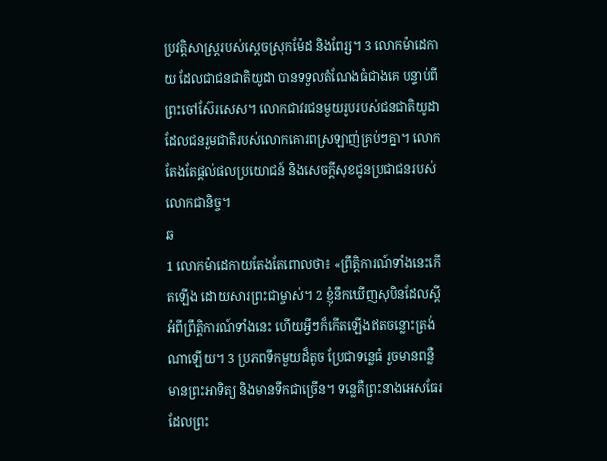ប្រវត្តិសាស្ត្ររបស់ស្តេចស្រុកម៉ែដ និងពែរ្ស។ 3 លោកម៉ាដេកាយ ដែលជាជនជាតិយូដា បានទទួលតំណែងធំជាងគេ បន្ទាប់ពីព្រះចៅស៊ែរសេស។ លោកជាវរជនមួយរូបរបស់ជនជាតិយូដា ដែលជនរួមជាតិរបស់លោកគោរពស្រឡាញ់គ្រប់ៗគ្នា។ លោកតែងតែផ្តល់ផលប្រយោជន៍ និងសេចក្ដីសុខជូនប្រជាជនរបស់លោកជានិច្ច។
ឆ
1 លោកម៉ាដេកាយតែងតែពោលថា៖ «ព្រឹត្តិការណ៍ទាំងនេះកើតឡើង ដោយសារព្រះជាម្ចាស់។ 2 ខ្ញុំនឹកឃើញសុបិនដែលស្ដីអំពីព្រឹត្តិការណ៍ទាំងនេះ ហើយអ្វីៗក៏កើតឡើងឥតចន្លោះត្រង់ណាឡើយ។ 3 ប្រភពទឹកមួយដ៏តូច ប្រែជាទន្លេធំ រួចមានពន្លឺ មានព្រះអាទិត្យ និងមានទឹកជាច្រើន។ ទន្លេគឺព្រះនាងអេសធែរដែលព្រះ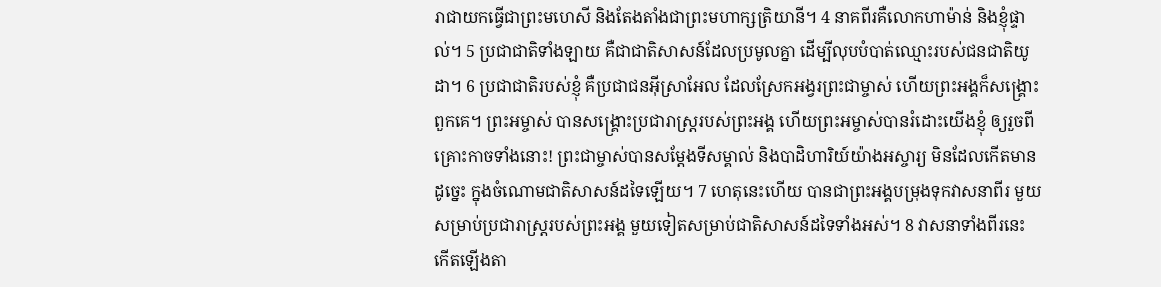រាជាយកធ្វើជាព្រះមហេសី និងតែងតាំងជាព្រះមហាក្សត្រិយានី។ 4 នាគពីរគឺលោកហាម៉ាន់ និងខ្ញុំផ្ទាល់។ 5 ប្រជាជាតិទាំងឡាយ គឺជាជាតិសាសន៍ដែលប្រមូលគ្នា ដើម្បីលុបបំបាត់ឈ្មោះរបស់ជនជាតិយូដា។ 6 ប្រជាជាតិរបស់ខ្ញុំ គឺប្រជាជនអ៊ីស្រាអែល ដែលស្រែកអង្វរព្រះជាម្ចាស់ ហើយព្រះអង្គក៏សង្គ្រោះពួកគេ។ ព្រះអម្ចាស់ បានសង្គ្រោះប្រជារាស្ត្ររបស់ព្រះអង្គ ហើយព្រះអម្ចាស់បានរំដោះយើងខ្ញុំ ឲ្យរួចពីគ្រោះកាចទាំងនោះ! ព្រះជាម្ចាស់បានសម្ដែងទីសម្គាល់ និងបាដិហារិយ៍យ៉ាងអស្ចារ្យ មិនដែលកើតមាន ដូច្នេះ ក្នុងចំណោមជាតិសាសន៍ដទៃឡើយ។ 7 ហេតុនេះហើយ បានជាព្រះអង្គបម្រុងទុកវាសនាពីរ មួយសម្រាប់ប្រជារាស្ត្ររបស់ព្រះអង្គ មួយទៀតសម្រាប់ជាតិសាសន៍ដទៃទាំងអស់។ 8 វាសនាទាំងពីរនេះ កើតឡើងតា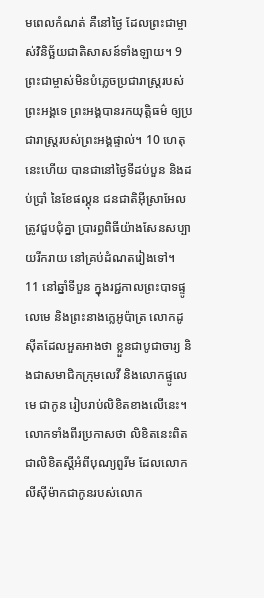មពេលកំណត់ គឺនៅថ្ងៃ ដែលព្រះជាម្ចាស់វិនិច្ឆ័យជាតិសាសន៍ទាំងឡាយ។ 9 ព្រះជាម្ចាស់មិនបំភ្លេចប្រជារាស្ត្ររបស់ព្រះអង្គទេ ព្រះអង្គបានរកយុត្តិធម៌ ឲ្យប្រជារាស្រ្ដរបស់ព្រះអង្គផ្ទាល់។ 10 ហេតុនេះហើយ បានជានៅថ្ងៃទីដប់បួន និងដប់ប្រាំ នៃខែផល្គុន ជនជាតិអ៊ីស្រាអែលត្រូវជួបជុំគ្នា ប្រារព្ធពិធីយ៉ាងសែនសប្បាយរីករាយ នៅគ្រប់ដំណតរៀងទៅ។
11 នៅឆ្នាំទីបួន ក្នុងរជ្ជកាលព្រះបាទផ្ទូលេមេ និងព្រះនាងក្លេអូប៉ាត្រ លោកដូស៊ីតដែលអួតអាងថា ខ្លួនជាបូជាចារ្យ និងជាសមាជិកក្រុមលេវី និងលោកផ្ទូលេមេ ជាកូន រៀបរាប់លិខិតខាងលើនេះ។ លោកទាំងពីរប្រកាសថា លិខិតនេះពិតជាលិខិតស្ដីអំពីបុណ្យពួរីម ដែលលោកលីស៊ីម៉ាកជាកូនរបស់លោក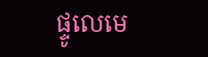ផ្ទូលេមេ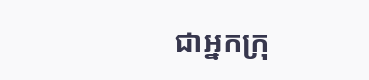ជាអ្នកក្រុ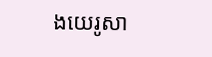ងយេរូសា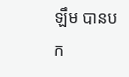ឡឹម បានបក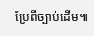ប្រែពីច្បាប់ដើម៕